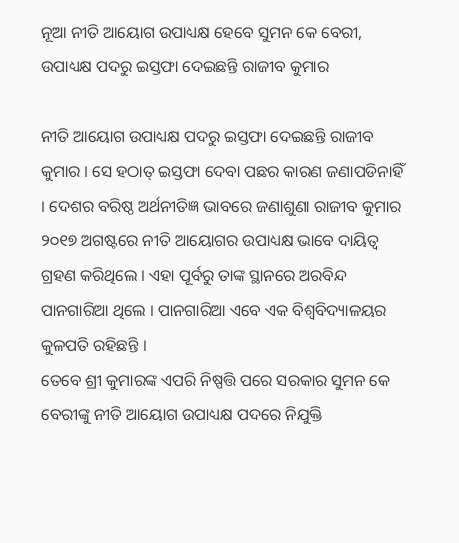ନୂଆ ନୀତି ଆୟୋଗ ଉପାଧ୍ୟକ୍ଷ ହେବେ ସୁମନ କେ ବେରୀ, ଉପାଧ୍ୟକ୍ଷ ପଦରୁ ଇସ୍ତଫା ଦେଇଛନ୍ତି ରାଜୀବ କୁମାର

ନୀତି ଆୟୋଗ ଉପାଧ୍ୟକ୍ଷ ପଦରୁ ଇସ୍ତଫା ଦେଇଛନ୍ତି ରାଜୀବ କୁମାର । ସେ ହଠାତ୍ ଇସ୍ତଫା ଦେବା ପଛର କାରଣ ଜଣାପଡିନାହିଁ । ଦେଶର ବରିଷ୍ଠ ଅର୍ଥନୀତିଜ୍ଞ ଭାବରେ ଜଣାଶୁଣା ରାଜୀବ କୁମାର ୨୦୧୭ ଅଗଷ୍ଟରେ ନୀତି ଆୟୋଗର ଉପାଧ୍ୟକ୍ଷ ଭାବେ ଦାୟିତ୍ୱ ଗ୍ରହଣ କରିଥିଲେ । ଏହା ପୂର୍ବରୁ ତାଙ୍କ ସ୍ଥାନରେ ଅରବିନ୍ଦ ପାନଗାରିଆ ଥିଲେ । ପାନଗାରିଆ ଏବେ ଏକ ବିଶ୍ୱବିଦ୍ୟାଳୟର କୁଳପତି ରହିଛନ୍ତି ।
ତେବେ ଶ୍ରୀ କୁମାରଙ୍କ ଏପରି ନିଷ୍ପତ୍ତି ପରେ ସରକାର ସୁମନ କେ ବେରୀଙ୍କୁ ନୀତି ଆୟୋଗ ଉପାଧ୍ୟକ୍ଷ ପଦରେ ନିଯୁକ୍ତି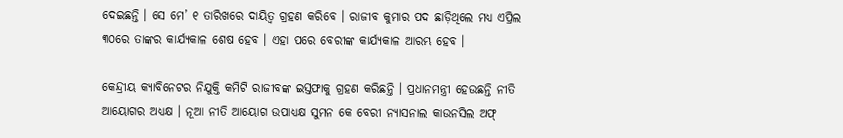ଦେଇଛନ୍ତି । ସେ ମେ’ ୧ ତାରିଖରେ ଦାୟିତ୍ୱ ଗ୍ରହଣ କରିବେ । ରାଜୀବ କୁମାର ପଦ ଛାଡ଼ିଥିଲେ ମଧ୍ୟ ଏପ୍ରିଲ ୩୦ରେ ତାଙ୍କର କାର୍ଯ୍ୟକାଳ ଶେଷ ହେବ । ଏହା ପରେ ବେରୀଙ୍କ କାର୍ଯ୍ୟକାଳ ଆରମ୍ଭ ହେବ ।

କେନ୍ଦ୍ରୀୟ କ୍ୟାବିନେଟର ନିଯୁକ୍ତି କମିଟି ରାଜୀବଙ୍କ ଇସ୍ତଫାକୁ ଗ୍ରହଣ କରିଛନ୍ତି । ପ୍ରଧାନମନ୍ତ୍ରୀ ହେଉଛନ୍ତି ନୀତି ଆୟୋଗର ଅଧ୍ୟକ୍ଷ । ନୂଆ ନୀତି ଆୟୋଗ ଉପାଧ୍ୟକ୍ଷ ସୁମନ କେ ବେରୀ ନ୍ୟାସନାଲ କାଉନସିଲ ଅଫ୍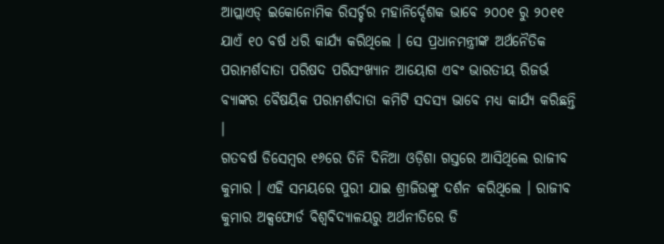ଆପ୍ଲାଏଡ୍ ଇକୋନୋମିକ ରିସର୍ଚ୍ଚର ମହାନିର୍ଦ୍ଦେଶକ ଭାବେ ୨୦୦୧ ରୁ ୨୦୧୧ ଯାଏଁ ୧୦ ବର୍ଷ ଧରି କାର୍ଯ୍ୟ କରିଥିଲେ । ସେ ପ୍ରଧାନମନ୍ତ୍ରୀଙ୍କ ଅର୍ଥନୈତିକ ପରାମର୍ଶଦାତା ପରିଷଦ ପରିସଂଖ୍ୟାନ ଆୟୋଗ ଏବଂ ଭାରତୀୟ ରିଜର୍ଭ ବ୍ୟାଙ୍କର ବୈଷୟିକ ପରାମର୍ଶଦାତା କମିଟି ସଦସ୍ୟ ଭାବେ ମଧ୍ୟ କାର୍ଯ୍ୟ କରିଛନ୍ତି ।
ଗତବର୍ଷ ଡିସେମ୍ବର ୧୬ରେ ତିନି ଦିନିଆ ଓଡ଼ିଶା ଗସ୍ତରେ ଆସିଥିଲେ ରାଜୀବ କୁମାର । ଏହି ସମୟରେ ପୁରୀ ଯାଇ ଶ୍ରୀଜିଉଙ୍କୁ ଦର୍ଶନ କରିଥିଲେ । ରାଜୀବ କୁମାର ଅକ୍ସଫୋର୍ଡ ବିଶ୍ୱବିଦ୍ୟାଳୟରୁ ଅର୍ଥନୀତିରେ ଡି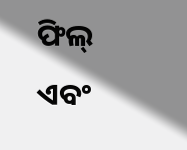ଫିଲ୍ ଏବଂ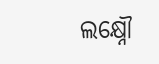ଲକ୍ଷ୍ନୌ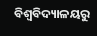ବିଶ୍ୱବିଦ୍ୟାଳୟରୁ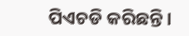ପିଏଚଡି କରିଛନ୍ତି ।